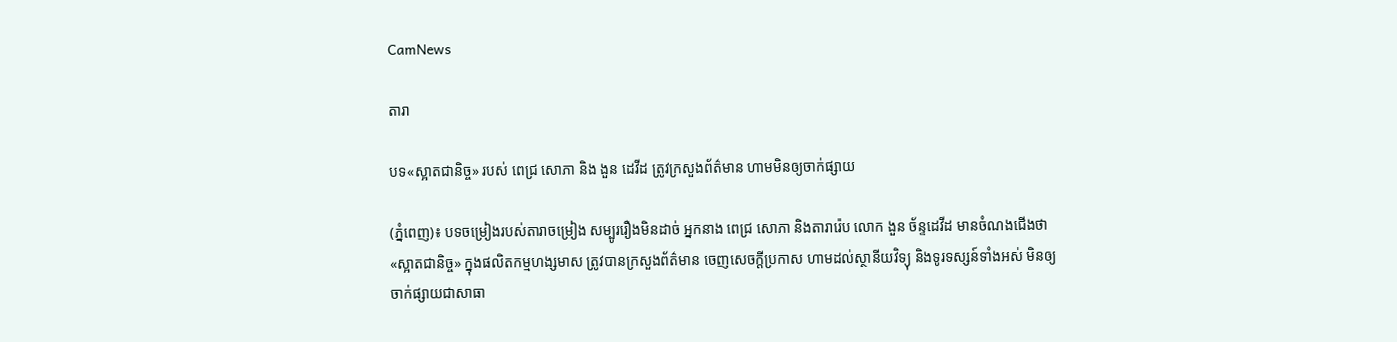CamNews

តារា

បទ«ស្អាតជានិច្ច» របស់ ពេជ្រ សោភា និង ងួន ដេវីដ ត្រូវក្រសួងព័ត៌មាន ហាមមិនឲ្យចាក់ផ្សាយ

(ភ្នំពេញ)៖ បទចម្រៀងរបស់តារាចម្រៀង សម្បូររឿងមិនដាច់ អ្នកនាង ពេជ្រ សោភា និងតារារ៉េប លោក ងួន ច័ន្ទដេវីដ មានចំណងជើងថា «ស្អាតជានិច្ច» ក្នុងផលិតកម្មហង្សមាស ត្រូវបានក្រសួងព័ត៌មាន ចេញសេចក្ដីប្រកាស ហាមដល់ស្ថានីយវិទ្យុ និងទូរទស្សន៍ទាំងអស់ មិនឲ្យចាក់ផ្សាយជាសាធា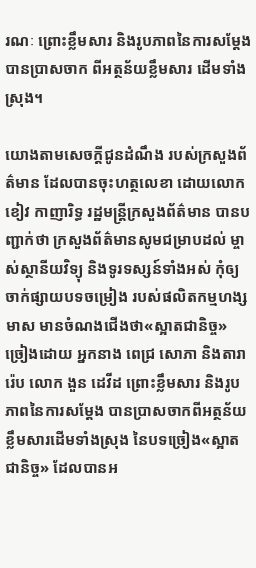រណៈ ព្រោះខ្លឹមសារ និងរូបភាពនៃការសម្ដែង បានប្រាសចាក ពីអត្ថន័យខ្លឹមសារ ដើមទាំងស្រុង។

យោងតាមសេចក្ដីជូនដំណឹង របស់ក្រសួងព័ត៌មាន ដែលបានចុះហត្ថលេខា ដោយលោក ខៀវ កាញារិទ្ធ រដ្ឋមន្រ្តីក្រសួងព័ត៌មាន បានបញ្ជាក់ថា ក្រសួងព័ត៌មានសូមជម្រាបដល់ ម្ចាស់ស្ថានីយវិទ្យុ និងទូរទស្សន៍ទាំងអស់ កុំឲ្យចាក់ផ្សាយបទចម្រៀង របស់ផលិតកម្មហង្សមាស មានចំណងជើងថា«ស្អាតជានិច្ច» ច្រៀងដោយ អ្នកនាង ពេជ្រ សោភា និងតារារ៉េប លោក ងួន ដេវីដ ព្រោះខ្លឹមសារ និងរូបភាពនៃការសម្ដែង បានប្រាសចាកពីអត្ថន័យខ្លឹមសារដើមទាំងស្រុង នៃបទច្រៀង«ស្អាតជានិច្ច» ដែលបានអ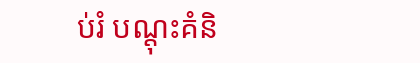ប់រំ បណ្ដុះគំនិ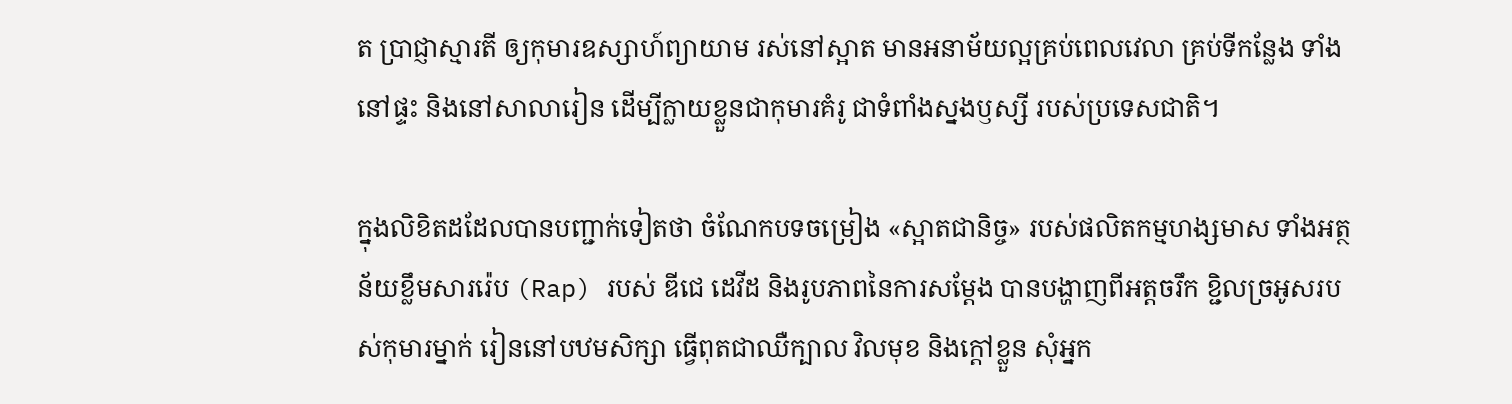ត ប្រាជ្ញាស្មារតី ឲ្យកុមារឧស្សាហ៍ព្យាយាម រស់នៅស្អាត មានអនាម័យល្អគ្រប់ពេលវេលា គ្រប់ទីកន្លែង ទាំងនៅផ្ទះ និងនៅសាលារៀន ដើម្បីក្លាយខ្លួនជាកុមារគំរូ ជាទំពាំងស្នងឫស្សី របស់ប្រទេសជាតិ។

ក្នុងលិខិតដដែលបានបញ្ជាក់ទៀតថា ចំណែកបទចម្រៀង «ស្អាតជានិច្ច» របស់ផលិតកម្មហង្សមាស ទាំងអត្ថន័យខ្លឹមសាររ៉េប (Rap) របស់ ឌីជេ ដេវីដ និងរូបភាពនៃការសម្ដែង បានបង្ហាញពីអត្តចរឹក ខ្ជិលច្រអូសរបស់កុមារម្នាក់ រៀននៅបឋមសិក្សា ធ្វើពុតជាឈឺក្បាល វិលមុខ និងក្ដៅខ្លួន សុំអ្នក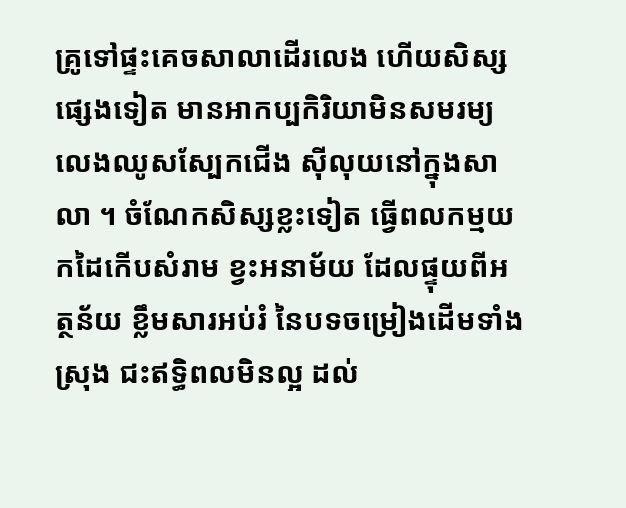គ្រូទៅផ្ទះគេចសាលាដើរលេង ហើយសិស្សផ្សេងទៀត មានអាកប្បកិរិយាមិនសមរម្យ លេងឈូសស្បែកជើង ស៊ីលុយនៅក្នុងសាលា ។ ចំណែកសិស្សខ្លះទៀត ធ្វើពលកម្មយកដៃកើបសំរាម ខ្វះអនាម័យ ដែលផ្ទុយពីអត្ថន័យ ខ្លឹមសារអប់រំ នៃបទចម្រៀងដើមទាំងស្រុង ជះឥទ្ធិពលមិនល្អ ដល់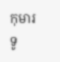កុមារទូ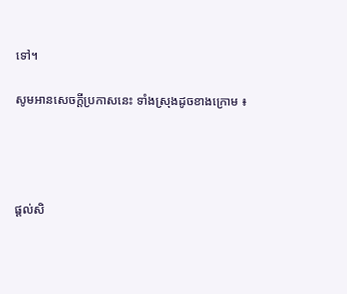ទៅ។

សូមអានសេចក្ដីប្រកាសនេះ ទាំងស្រុងដូចខាងក្រោម ៖




ផ្តល់សិ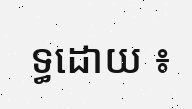ទ្ធដោយ ៖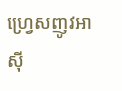ហ្វ្រេសញូវអាស៊ី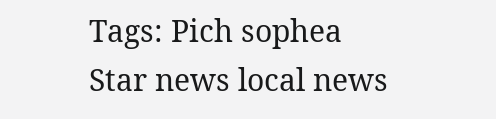Tags: Pich sophea Star news local news